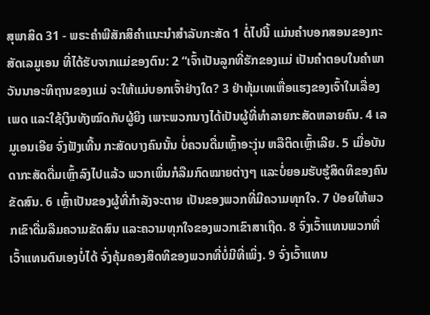ສຸພາສິດ 31 - ພຣະຄຳພີສັກສິຄຳແນະນຳສຳລັບກະສັດ 1 ຕໍ່ໄປນີ້ ແມ່ນຄຳບອກສອນຂອງກະສັດເລມູເອນ ທີ່ໄດ້ຮັບຈາກແມ່ຂອງຕົນ: 2 “ເຈົ້າເປັນລູກທີ່ຮັກຂອງແມ່ ເປັນຄຳຕອບໃນຄຳພາວັນນາອະທິຖານຂອງແມ່ ຈະໃຫ້ແມ່ບອກເຈົ້າຢ່າງໃດ? 3 ຢ່າທຸ້ມເທເຫື່ອແຮງຂອງເຈົ້າໃນເລື່ອງເພດ ແລະໃຊ້ເງິນທັງໝົດກັບຜູ້ຍິງ ເພາະພວກນາງໄດ້ເປັນຜູ້ທີ່ທຳລາຍກະສັດຫລາຍຄົນ. 4 ເລມູເອນເອີຍ ຈົ່ງຟັງເທີ້ນ ກະສັດບາງຄົນນັ້ນ ບໍ່ຄວນດື່ມເຫຼົ້າອະງຸ່ນ ຫລືຕິດເຫຼົ້າເລີຍ. 5 ເມື່ອບັນດາກະສັດດື່ມເຫຼົ້າລົງໄປແລ້ວ ພວກເພິ່ນກໍລືມກົດໝາຍຕ່າງໆ ແລະບໍ່ຍອມຮັບຮູ້ສິດທິຂອງຄົນຂັດສົນ. 6 ເຫຼົ້າເປັນຂອງຜູ້ທີ່ກຳລັງຈະຕາຍ ເປັນຂອງພວກທີ່ມີຄວາມທຸກໃຈ. 7 ປ່ອຍໃຫ້ພວກເຂົາດື່ມລືມຄວາມຂັດສົນ ແລະຄວາມທຸກໃຈຂອງພວກເຂົາສາເຖີດ. 8 ຈົ່ງເວົ້າແທນພວກທີ່ເວົ້າແທນຕົນເອງບໍ່ໄດ້ ຈົ່ງຄຸ້ມຄອງສິດທິຂອງພວກທີ່ບໍ່ມີທີ່ເພິ່ງ. 9 ຈົ່ງເວົ້າແທນ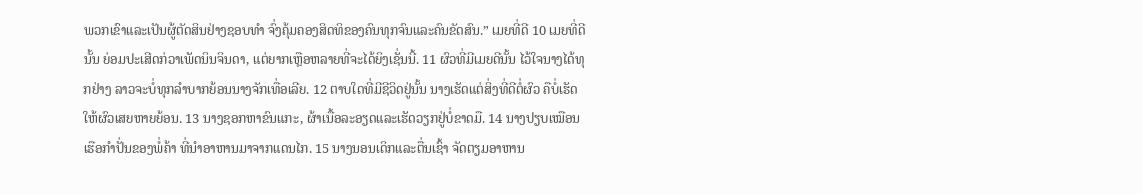ພວກເຂົາແລະເປັນຜູ້ຕັດສິນຢ່າງຊອບທຳ ຈົ່ງຄຸ້ມຄອງສິດທິຂອງຄົນທຸກຈົນແລະຄົນຂັດສົນ.” ເມຍທີ່ດີ 10 ເມຍທີ່ດີນັ້ນ ຍ່ອມປະເສີດກ່ວາເພັດນິນຈິນດາ, ແຕ່ຍາກເຫຼືອຫລາຍທີ່ຈະໄດ້ຍິງເຊັ່ນນີ້. 11 ຜົວທີ່ມີເມຍດີນັ້ນ ໄວ້ໃຈນາງໄດ້ທຸກຢ່າງ ລາວຈະບໍ່ທຸກລຳບາກຍ້ອນນາງຈັກເທື່ອເລີຍ. 12 ຕາບໃດທີ່ມີຊີວິດຢູ່ນັ້ນ ນາງເຮັດແຕ່ສິ່ງທີ່ດີຕໍ່ຜົວ ຄືບໍ່ເຮັດໃຫ້ຜົວເສຍຫາຍຍ້ອນ. 13 ນາງຊອກຫາຂົນແກະ, ຜ້າເນື້ອລະອຽດແລະເຮັດວຽກຢູ່ບໍ່ຂາດມື. 14 ນາງປຽບເໝືອນເຮືອກຳປັ່ນຂອງພໍ່ຄ້າ ທີ່ນຳອາຫານມາຈາກແດນໄກ. 15 ນາງນອນເດິກແລະຕື່ນເຊົ້າ ຈັດຕຽມອາຫານ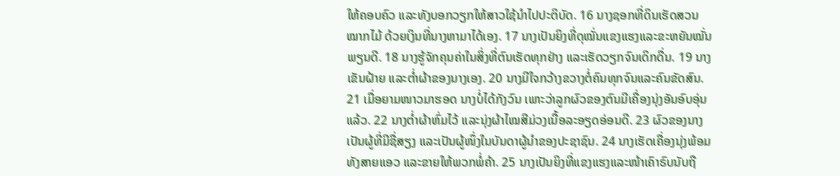ໃຫ້ຄອບຄົວ ແລະທັງບອກວຽກໃຫ້ສາວໃຊ້ນຳໄປປະຕິບັດ. 16 ນາງຊອກທີ່ດິນເຮັດສວນໝາກໄມ້ ດ້ວຍເງິນທີ່ນາງຫາມາໄດ້ເອງ. 17 ນາງເປັນຍິງທີ່ດຸໝັ່ນແຂງແຮງແລະຂະຫຍັນໝັ່ນພຽນດີ. 18 ນາງຮູ້ຈັກຄຸນຄ່າໃນສິ່ງທີ່ຕົນເຮັດທຸກຢ່າງ ແລະເຮັດວຽກຈົນເດິກດື່ນ. 19 ນາງເຂັນຝ້າຍ ແລະຕໍ່າຜ້າຂອງນາງເອງ. 20 ນາງມີໃຈກວ້າງຂວາງຕໍ່ຄົນທຸກຈົນແລະຄົນຂັດສົນ. 21 ເມື່ອຍາມໜາວມາຮອດ ນາງບໍ່ໄດ້ກັງວົນ ເພາະວ່າລູກຜົວຂອງຕົນມີເຄື່ອງນຸ່ງອັນອົບອຸ່ນແລ້ວ. 22 ນາງຕໍ່າຜ້າຫົ່ມໄວ້ ແລະນຸ່ງຜ້າໄໝສີມ່ວງເນື້ອລະອຽດອ່ອນດີ. 23 ຜົວຂອງນາງເປັນຜູ້ທີ່ມີຊື່ສຽງ ແລະເປັນຜູ້ໜຶ່ງໃນບັນດາຜູ້ນຳຂອງປະຊາຊົນ. 24 ນາງເຮັດເຄື່ອງນຸ່ງພ້ອມທັງສາຍແອວ ແລະຂາຍໃຫ້ພວກພໍ່ຄ້າ. 25 ນາງເປັນຍິງທີ່ແຂງແຮງແລະໜ້າເຄົາຣົບນັບຖື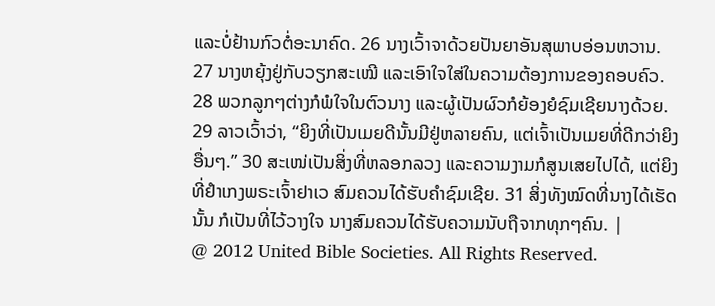ແລະບໍ່ຢ້ານກົວຕໍ່ອະນາຄົດ. 26 ນາງເວົ້າຈາດ້ວຍປັນຍາອັນສຸພາບອ່ອນຫວານ. 27 ນາງຫຍຸ້ງຢູ່ກັບວຽກສະເໝີ ແລະເອົາໃຈໃສ່ໃນຄວາມຕ້ອງການຂອງຄອບຄົວ. 28 ພວກລູກໆຕ່າງກໍພໍໃຈໃນຕົວນາງ ແລະຜູ້ເປັນຜົວກໍຍ້ອງຍໍຊົມເຊີຍນາງດ້ວຍ. 29 ລາວເວົ້າວ່າ, “ຍິງທີ່ເປັນເມຍດີນັ້ນມີຢູ່ຫລາຍຄົນ, ແຕ່ເຈົ້າເປັນເມຍທີ່ດີກວ່າຍິງອື່ນໆ.” 30 ສະເໜ່ເປັນສິ່ງທີ່ຫລອກລວງ ແລະຄວາມງາມກໍສູນເສຍໄປໄດ້, ແຕ່ຍິງທີ່ຢຳເກງພຣະເຈົ້າຢາເວ ສົມຄວນໄດ້ຮັບຄຳຊົມເຊີຍ. 31 ສິ່ງທັງໝົດທີ່ນາງໄດ້ເຮັດນັ້ນ ກໍເປັນທີ່ໄວ້ວາງໃຈ ນາງສົມຄວນໄດ້ຮັບຄວາມນັບຖືຈາກທຸກໆຄົນ. |
@ 2012 United Bible Societies. All Rights Reserved.